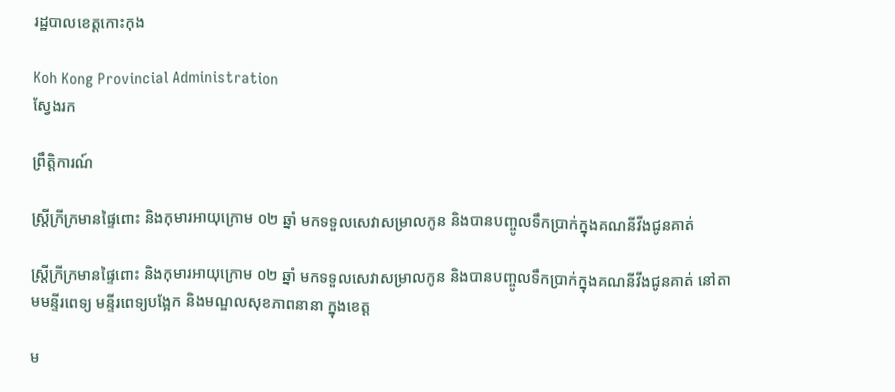រដ្ឋបាលខេត្តកោះកុង

Koh Kong Provincial Administration
ស្វែងរក

ព្រឹត្តិការណ៍

ស្រ្តីក្រីក្រមានផ្ទៃពោះ និងកុមារអាយុក្រោម ០២ ឆ្នាំ មកទទួលសេវាសម្រាលកូន និងបានបញ្ចូលទឹកប្រាក់ក្នុងគណនីវីងជូនគាត់

ស្រ្តីក្រីក្រមានផ្ទៃពោះ និងកុមារអាយុក្រោម ០២ ឆ្នាំ មកទទួលសេវាសម្រាលកូន និងបានបញ្ចូលទឹកប្រាក់ក្នុងគណនីវីងជូនគាត់ នៅតាមមន្ទីរពេទ្យ មន្ទីរពេទ្យបង្អែក និងមណ្ឌលសុខភាពនានា ក្នុងខេត្ត

ម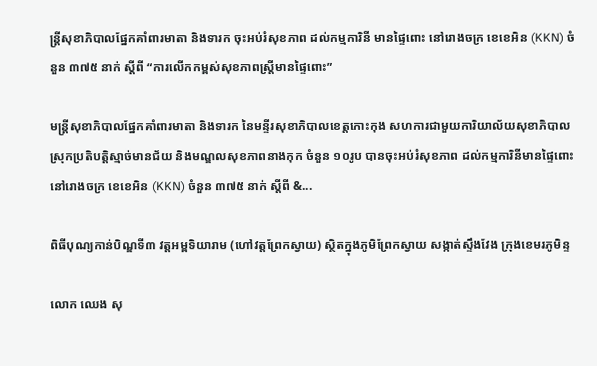ន្រ្តីសុខាភិបាលផ្នែកគាំពារមាតា និងទារក ចុះអប់រំសុខភាព ដល់កម្មការិនី មានផ្ទៃពោះ នៅរោងចក្រ ខេខេអិន (KKN) ចំនួន ៣៧៥ នាក់ ស្តីពី “ការលើកកម្ពស់សុខភាពស្ត្រីមានផ្ទៃពោះ”

មន្រ្តីសុខាភិបាលផ្នែកគាំពារមាតា និងទារក នៃមន្ទីរសុខាភិបាលខេត្តកោះកុង សហការជាមួយការិយាល័យសុខាភិបាលស្រុកប្រតិបត្តិស្មាច់មានជ័យ និងមណ្ឌលសុខភាពនាងកុក ចំនួន ១០រូប បានចុះអប់រំសុខភាព ដល់កម្មការិនីមានផ្ទៃពោះ នៅរោងចក្រ ខេខេអិន (KKN) ចំនួន ៣៧៥ នាក់ ស្តីពី &...

ពិធីបុណ្យកាន់បិណ្ឌទី៣ វត្តអម្ពទិយារាម (ហៅវត្តព្រែកស្វាយ) ស្ថិតក្នុងភូមិព្រែកស្វាយ សង្កាត់ស្ទឹងវែង ក្រុងខេមរភូមិន្ទ

លោក ឈេង សុ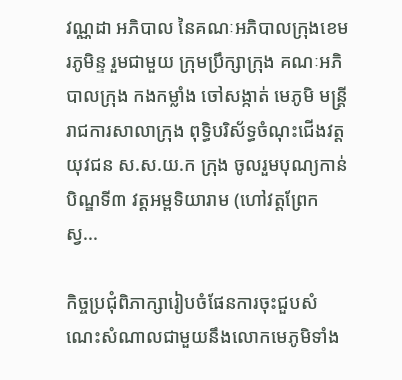វណ្ណដា អភិបាល នៃគណៈអភិបាលក្រុងខេមរភូមិន្ទ រួមជាមួយ ក្រុមប្រឹក្សាក្រុង គណៈអភិបាលក្រុង កងកម្លាំង ចៅសង្កាត់ មេភូមិ មន្រ្តីរាជការសាលាក្រុង ពុទ្ធិបរិស័ទ្ធចំណុះជើងវត្ត យុវជន ស.ស.យ.ក ក្រុង ចូលរួមបុណ្យកាន់បិណ្ឌទី៣ វត្តអម្ពទិយារាម (ហៅវត្តព្រែកស្វ...

កិច្ចប្រជុំពិភាក្សារៀបចំផែនការចុះជួបសំណេះសំណាលជាមួយនឹងលោកមេភូមិទាំង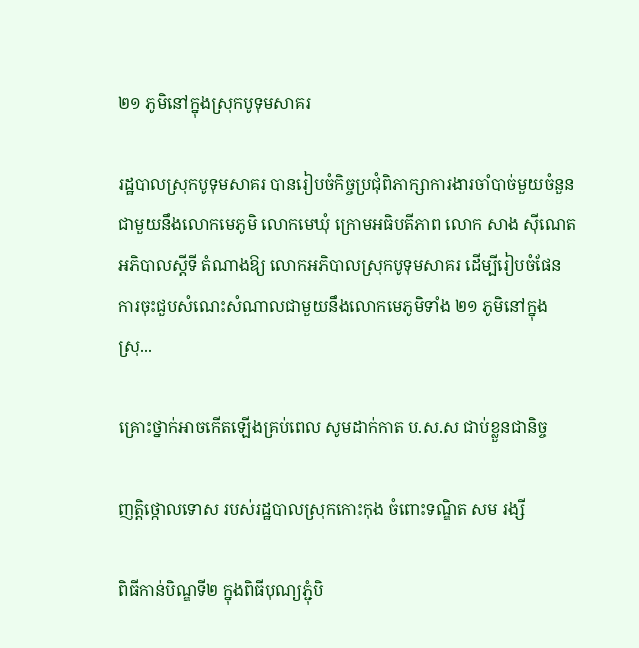២១ ភូមិនៅក្នុងស្រុកបូទុមសាគរ

រដ្ឋបាលស្រុកបូទុមសាគរ បានរៀបចំកិច្ចប្រជុំពិភាក្សាការងារចាំបាច់មួយចំនួន ជាមួយនឹងលោកមេភូមិ លោកមេឃុំ ក្រោមអធិបតីភាព លោក សាង ស៊ីណេត អភិបាលស្តីទី តំណាងឱ្យ លោកអភិបាលស្រុកបូទុមសាគរ ដើម្បីរៀបចំផែនការចុះជួបសំណេះសំណាលជាមួយនឹងលោកមេភូមិទាំង ២១ ភូមិនៅក្នុងស្រុ...

គ្រោះថ្នាក់អាចកើតឡើងគ្រប់ពេល សូមដាក់កាត ប.ស.ស ជាប់ខ្លួនជានិច្ច

ញត្តិថ្កោលទោស របស់រដ្ឋបាលស្រុកកោះកុង ចំពោះទណ្ឌិត សម រង្សី

ពិធីកាន់បិណ្ឌទី២ ក្នុងពិធីបុណ្យភ្ជុំបិ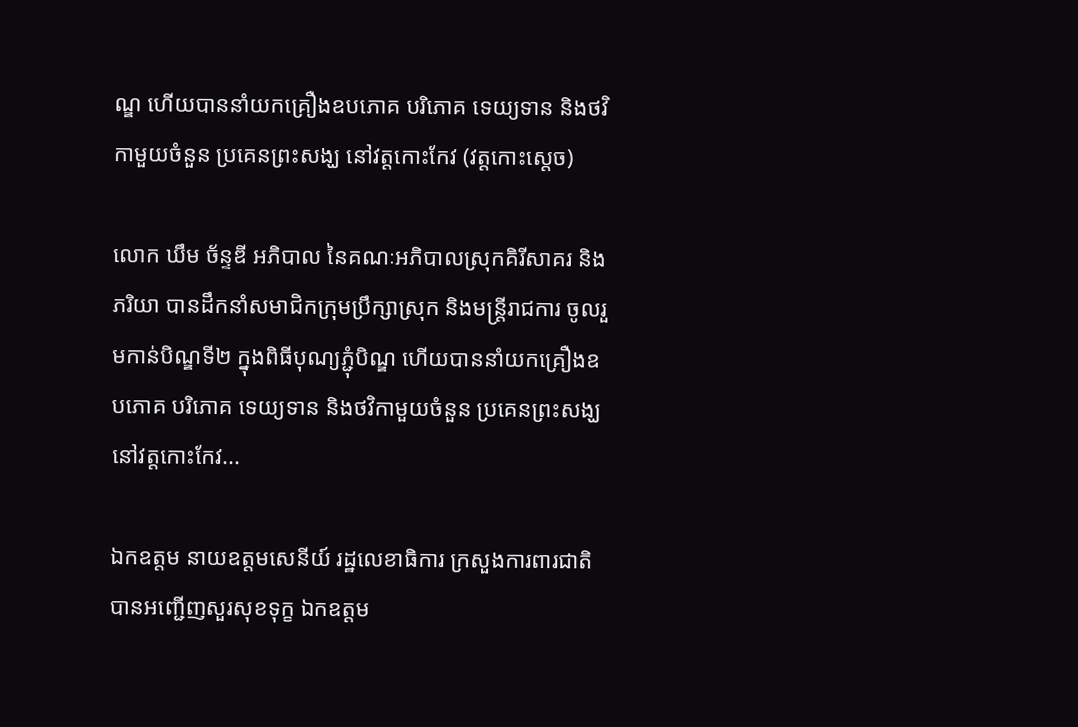ណ្ឌ ហេីយបាននាំយកគ្រឿងឧបភោគ បរិភោគ ទេយ្យទាន និងថវិកាមួយចំនួន ប្រគេនព្រះសង្ឃ នៅវត្តកោះកែវ (វត្តកោះស្តេច)

លោក ឃឹម ច័ន្ទឌី អភិបាល នៃគណៈអភិបាលស្រុកគិរីសាគរ និងភរិយា បានដឹកនាំសមាជិកក្រុមប្រឹក្សាស្រុក និងមន្ត្រីរាជការ ចូលរួមកាន់បិណ្ឌទី២ ក្នុងពិធីបុណ្យភ្ជុំបិណ្ឌ ហេីយបាននាំយកគ្រឿងឧបភោគ បរិភោគ ទេយ្យទាន និងថវិកាមួយចំនួន ប្រគេនព្រះសង្ឃ នៅវត្តកោះកែវ...

ឯកឧត្តម នាយឧត្តមសេនីយ៍ រដ្ឋលេខាធិការ ក្រសួងការពារជាតិ បានអញ្ជើញសួរសុខទុក្ខ ឯកឧត្តម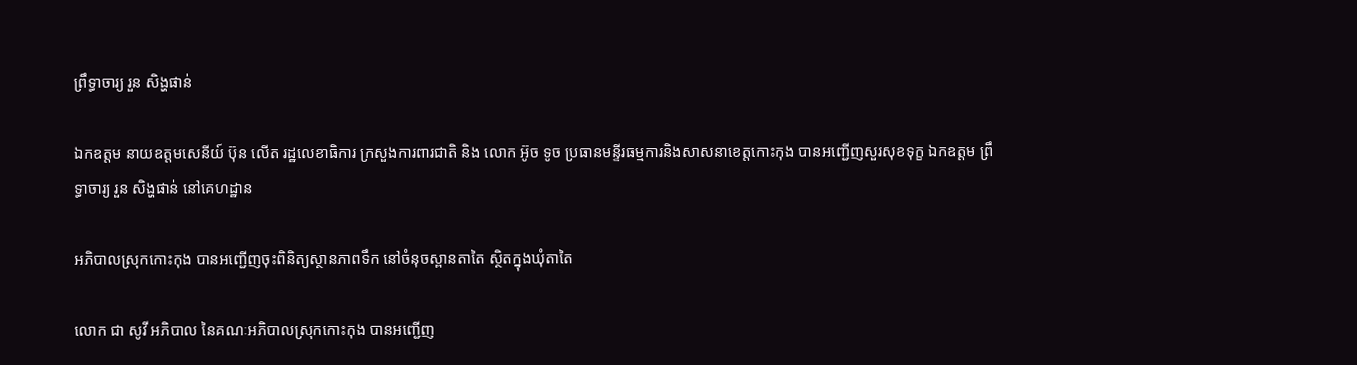ព្រឹទ្ធាចារ្យ រួន សិង្ហផាន់

ឯកឧត្តម នាយឧត្តមសេនីយ៍ ប៊ុន លើត រដ្ឋលេខាធិការ ក្រសួងការពារជាតិ និង លោក អ៊ូច ទូច ប្រធានមន្ទីរធម្មការនិងសាសនាខេត្តកោះកុង បានអញ្ជើញសួរសុខទុក្ខ ឯកឧត្តម ព្រឹទ្ធាចារ្យ រួន សិង្ហផាន់ នៅគេហដ្ឋាន

អភិបាលស្រុកកោះកុង បានអញ្ជើញចុះពិនិត្យស្ថានភាពទឹក នៅចំនុចស្ពានតាតៃ ស្ថិតក្នុងឃុំតាតៃ

លោក ជា សូវី អភិបាល នៃគណៈអភិបាលស្រុកកោះកុង បានអញ្ជើញ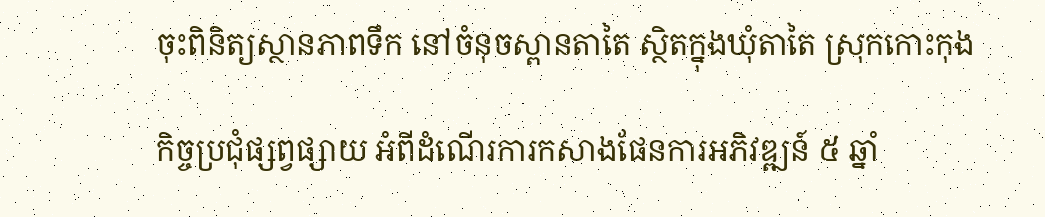ចុះពិនិត្យស្ថានភាពទឹក នៅចំនុចស្ពានតាតៃ ស្ថិតក្នុងឃុំតាតៃ ស្រុកកោះកុង

កិច្ចប្រជុំផ្សព្វផ្សាយ អំពីដំណើរការកសាងផែនការអភិវឌ្ឍន៍ ៥ ឆ្នាំ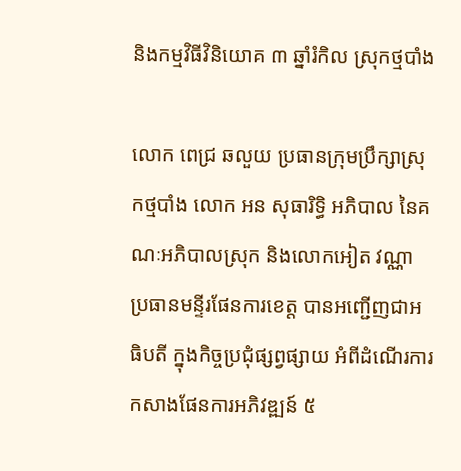និងកម្មវិធីវិនិយោគ ៣ ឆ្នាំរំកិល ស្រុកថ្មបាំង

លោក ពេជ្រ ឆលួយ ប្រធានក្រុមប្រឹក្សាស្រុកថ្មបាំង លោក អន សុធារិទ្ធិ អភិបាល នៃគណៈអភិបាលស្រុក និងលោកអៀត វណ្ណា ប្រធានមន្ទីរផែនការខេត្ត បានអញ្ជើញជាអធិបតី ក្នុងកិច្ចប្រជុំផ្សព្វផ្សាយ អំពីដំណើរការកសាងផែនការអភិវឌ្ឍន៍ ៥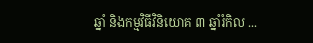ឆ្នាំ និងកម្មវិធីវិនិយោគ ៣ ឆ្នាំរំកិល ...